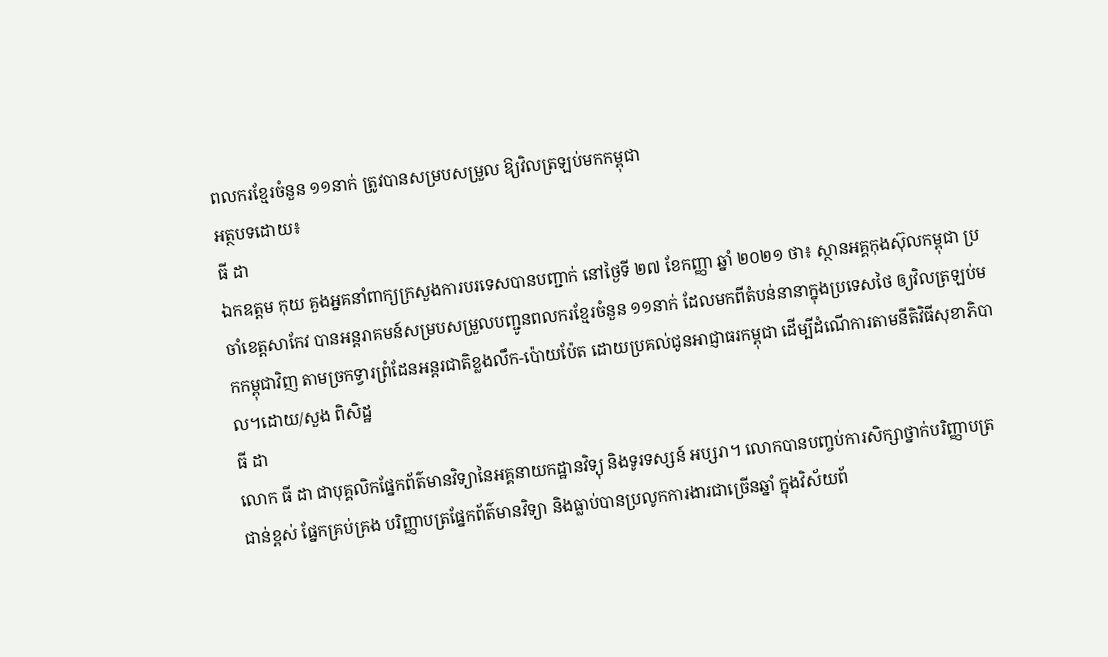ពលករខ្មែរចំនួន ១១នាក់ ត្រូវបានសម្របសម្រួល ឱ្យវិលត្រឡប់មកកម្ពុជា
អត្ថបទដោយ៖
ធី ដា
ឯកឧត្តម កុយ គួងអ្នគនាំពាក្យក្រសួងការបរទេសបានបញ្ជាក់ នៅថ្ងៃទី ២៧ ខែកញ្ញា ឆ្នាំ ២០២១ ថា៖ ស្ថានអគ្គកុងស៊ុលកម្ពុជា ប្រចាំខេត្តសាកែវ បានអន្តរាគមន៍សម្របសម្រួលបញ្ជូនពលករខ្មែរចំនួន ១១នាក់ ដែលមកពីតំបន់នានាក្នុងប្រទេសថៃ ឲ្យវិលត្រឡប់មកកម្ពុជាវិញ តាមច្រកទ្វារព្រំដែនអន្តរជាតិខ្លងលឹក-ប៉ោយប៉ែត ដោយប្រគល់ជូនអាជ្ញាធរកម្ពុជា ដើម្បីដំណើការតាមនីតិវិធីសុខាភិបាល។ដោយ/សួង ពិសិដ្ឋ
ធី ដា
លោក ធី ដា ជាបុគ្គលិកផ្នែកព័ត៌មានវិទ្យានៃអគ្គនាយកដ្ឋានវិទ្យុ និងទូរទស្សន៍ អប្សរា។ លោកបានបញ្ចប់ការសិក្សាថ្នាក់បរិញ្ញាបត្រជាន់ខ្ពស់ ផ្នែកគ្រប់គ្រង បរិញ្ញាបត្រផ្នែកព័ត៌មានវិទ្យា និងធ្លាប់បានប្រលូកការងារជាច្រើនឆ្នាំ ក្នុងវិស័យព័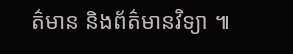ត៌មាន និងព័ត៌មានវិទ្យា ៕